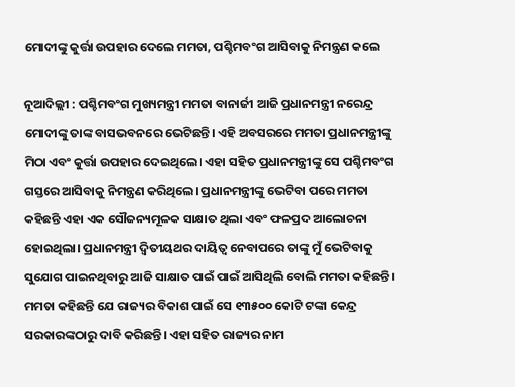ମୋଦୀଙ୍କୁ କୁର୍ତ୍ତା ଉପହାର ଦେଲେ ମମତା, ପଶ୍ଚିମବଂଗ ଆସିବାକୁ ନିମନ୍ତ୍ରଣ କଲେ

ନୂଆଦିଲ୍ଲୀ : ପଶ୍ଚିମବଂଗ ମୁଖ୍ୟମନ୍ତ୍ରୀ ମମତା ବାନାର୍ଜୀ ଆଜି ପ୍ରଧାନମନ୍ତ୍ରୀ ନରେନ୍ଦ୍ର ମୋଦୀଙ୍କୁ ତାଙ୍କ ବାସଭବନରେ ଭେଟିଛନ୍ତି। ଏହି ଅବସରରେ ମମତା ପ୍ରଧାନମନ୍ତ୍ରୀଙ୍କୁ ମିଠା ଏବଂ କୁର୍ତ୍ତା ଉପହାର ଦେଇଥିଲେ। ଏହା ସହିତ ପ୍ରଧାନମନ୍ତ୍ରୀଙ୍କୁ ସେ ପଶ୍ଚିମବଂଗ ଗସ୍ତରେ ଆସିବାକୁ ନିମନ୍ତ୍ରଣ କରିଥିଲେ। ପ୍ରଧାନମନ୍ତ୍ରୀଙ୍କୁ ଭେଟିବା ପରେ ମମତା କହିଛନ୍ତି ଏହା ଏକ ସୌଜନ୍ୟମୂଳକ ସାକ୍ଷାତ ଥିଲା ଏବଂ ଫଳପ୍ରଦ ଆଲୋଚନା ହୋଇଥିଲା। ପ୍ରଧାନମନ୍ତ୍ରୀ ଦ୍ବିତୀୟଥର ଦାୟିତ୍ବ ନେବାପରେ ତାଙ୍କୁ ମୁଁ ଭେଟିବାକୁ ସୁଯୋଗ ପାଇନଥିବାରୁ ଆଜି ସାକ୍ଷାତ ପାଇଁ ପାଇଁ ଆସିଥିଲି ବୋଲି ମମତା କହିଛନ୍ତି। ମମତା କହିଛନ୍ତି ଯେ ରାଜ୍ୟର ବିକାଶ ପାଇଁ ସେ ୧୩୫୦୦ କୋଟି ଟଙ୍କା କେନ୍ଦ୍ର ସରକାରଙ୍କଠାରୁ ଦାବି କରିଛନ୍ତି। ଏହା ସହିତ ରାଜ୍ୟର ନାମ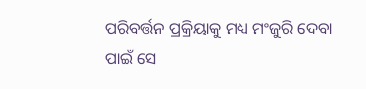ପରିବର୍ତ୍ତନ ପ୍ରକ୍ରିୟାକୁ ମଧ୍ୟ ମଂଜୁରି ଦେବା ପାଇଁ ସେ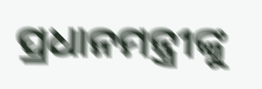ପ୍ରଧାନମନ୍ତ୍ରୀଙ୍କୁ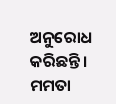ଅନୁରୋଧ କରିଛନ୍ତି। ମମତା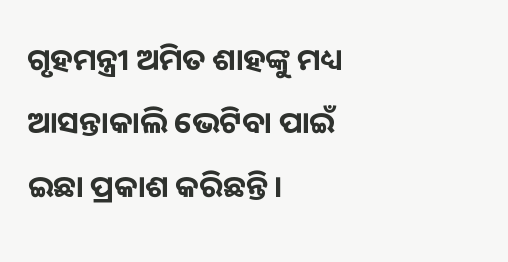ଗୃହମନ୍ତ୍ରୀ ଅମିତ ଶାହଙ୍କୁ ମଧ୍ୟ ଆସନ୍ତାକାଲି ଭେଟିବା ପାଇଁ ଇଛା ପ୍ରକାଶ କରିଛନ୍ତି।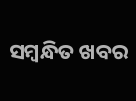ସମ୍ବନ୍ଧିତ ଖବର